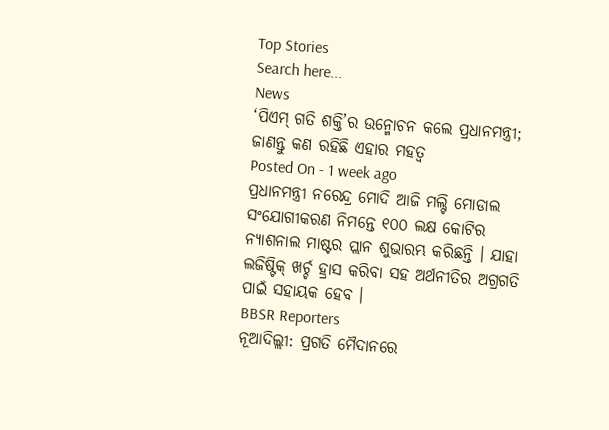Top Stories
Search here...
News
‘ପିଏମ୍ ଗତି ଶକ୍ତି’ର ଉନ୍ମୋଚନ କଲେ ପ୍ରଧାନମନ୍ତ୍ରୀ; ଜାଣନ୍ତୁ କଣ ରହିଛି ଏହାର ମହତ୍ୱ
Posted On - 1 week ago
ପ୍ରଧାନମନ୍ତ୍ରୀ ନରେନ୍ଦ୍ର ମୋଦି ଆଜି ମଲ୍ଟି ମୋଡାଲ ସଂଯୋଗୀକରଣ ନିମନ୍ତେ ୧୦୦ ଲକ୍ଷ କୋଟିର ନ୍ୟାଶନାଲ ମାଷ୍ଟର ପ୍ଲାନ ଶୁଭାରମ୍ଭ କରିଛନ୍ତି । ଯାହା ଲଜିଷ୍ଟିକ୍ ଖର୍ଚ୍ଚ ହ୍ରାସ କରିବା ସହ ଅର୍ଥନୀତିର ଅଗ୍ରଗତି ପାଇଁ ସହାୟକ ହେବ ।
BBSR Reporters
ନୂଆଦିଲ୍ଲୀ: ପ୍ରଗତି ମୈଦାନରେ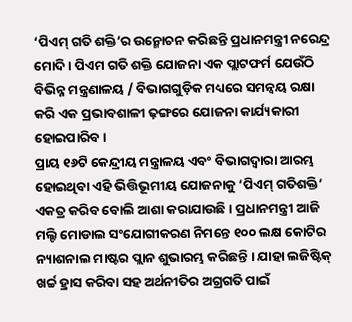‘ପିଏମ୍ ଗତି ଶକ୍ତି’ର ଉନ୍ମୋଚନ କରିଛନ୍ତି ପ୍ରଧାନମନ୍ତ୍ରୀ ନରେନ୍ଦ୍ର ମୋଦି । ପିଏମ ଗତି ଶକ୍ତି ଯୋଜନା ଏକ ପ୍ଲାଟଫର୍ମ ଯେଉଁଠି ବିଭିନ୍ନ ମନ୍ତ୍ରଣାଳୟ / ବିଭାଗଗୁଡ଼ିକ ମଧ୍ୟରେ ସମନ୍ୱୟ ରକ୍ଷା କରି ଏକ ପ୍ରଭାବଶାଳୀ ଢ଼ଙ୍ଗରେ ଯୋଜନା କାର୍ଯ୍ୟକାରୀ ହୋଇପାରିବ ।
ପ୍ରାୟ ୧୬ଟି କେନ୍ଦ୍ରୀୟ ମନ୍ତ୍ରାଳୟ ଏବଂ ବିଭାଗଦ୍ୱାରା ଆରମ୍ଭ ହୋଇଥିବା ଏହି ଭିତ୍ତିଭୂମୀୟ ଯୋଜନାକୁ ‘ପିଏମ୍ ଗତିଶକ୍ତି’ ଏକତ୍ର କରିବ ବୋଲି ଆଶା କରାଯାଉଛି । ପ୍ରଧାନମନ୍ତ୍ରୀ ଆଜି ମଲ୍ଟି ମୋଡାଲ ସଂଯୋଗୀକରଣ ନିମନ୍ତେ ୧୦୦ ଲକ୍ଷ କୋଟିର ନ୍ୟାଶନାଲ ମାଷ୍ଟର ପ୍ଲାନ ଶୁଭାରମ୍ଭ କରିଛନ୍ତି । ଯାହା ଲଜିଷ୍ଟିକ୍ ଖର୍ଚ୍ଚ ହ୍ରାସ କରିବା ସହ ଅର୍ଥନୀତିର ଅଗ୍ରଗତି ପାଇଁ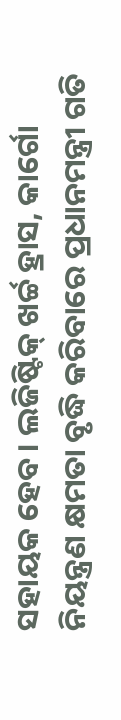ସହାୟକ ହେବ । ଲଜିଷ୍ଟିକ୍ ଖର୍ଚ୍ଚ ହ୍ରାସ, କାର୍ଗୋ ନିୟନ୍ତ୍ରଣ କ୍ଷମତା ବୃଦ୍ଧି କରିବାରେ ପ୍ରଧାନମନ୍ତ୍ରୀ ଗତି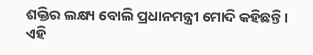ଶକ୍ତିର ଲକ୍ଷ୍ୟ ବୋଲି ପ୍ରଧାନମନ୍ତ୍ରୀ ମୋଦି କହିଛନ୍ତି ।
ଏହି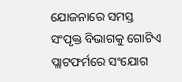ଯୋଜନାରେ ସମସ୍ତ ସଂପୃକ୍ତ ବିଭାଗକୁ ଗୋଟିଏ ପ୍ଲାଟଫର୍ମରେ ସଂଯୋଗ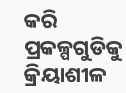କରି ପ୍ରକଳ୍ପଗୁଡିକୁ କ୍ରିୟାଶୀଳ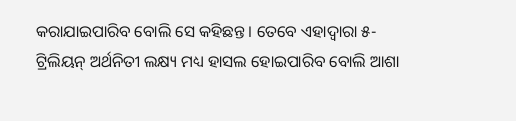କରାଯାଇପାରିବ ବୋଲି ସେ କହିଛନ୍ତ । ତେବେ ଏହାଦ୍ୱାରା ୫-ଟ୍ରିଲିୟନ୍ ଅର୍ଥନିତୀ ଲକ୍ଷ୍ୟ ମଧ୍ୟ ହାସଲ ହୋଇପାରିବ ବୋଲି ଆଶା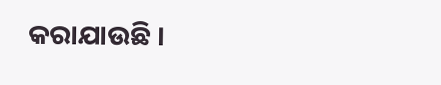କରାଯାଉଛି ।